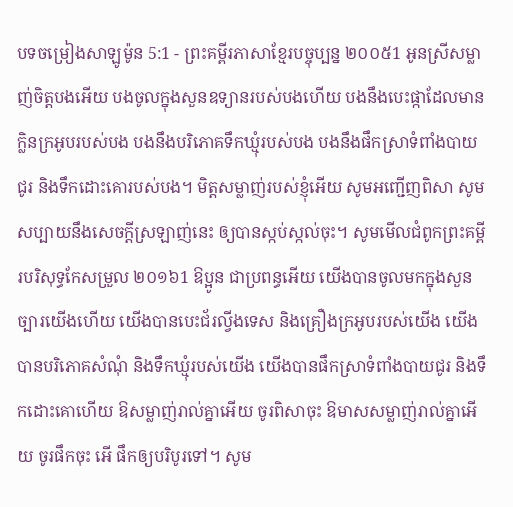បទចម្រៀងសាឡូម៉ូន 5:1 - ព្រះគម្ពីរភាសាខ្មែរបច្ចុប្បន្ន ២០០៥1 អូនស្រីសម្លាញ់ចិត្តបងអើយ បងចូលក្នុងសួនឧទ្យានរបស់បងហើយ បងនឹងបេះផ្កាដែលមានក្លិនក្រអូបរបស់បង បងនឹងបរិភោគទឹកឃ្មុំរបស់បង បងនឹងផឹកស្រាទំពាំងបាយជូរ និងទឹកដោះគោរបស់បង។ មិត្តសម្លាញ់របស់ខ្ញុំអើយ សូមអញ្ជើញពិសា សូមសប្បាយនឹងសេចក្ដីស្រឡាញ់នេះ ឲ្យបានស្កប់ស្កល់ចុះ។ សូមមើលជំពូកព្រះគម្ពីរបរិសុទ្ធកែសម្រួល ២០១៦1 ឱប្អូន ជាប្រពន្ធអើយ យើងបានចូលមកក្នុងសួនច្បារយើងហើយ យើងបានបេះជ័រល្វីងទេស និងគ្រឿងក្រអូបរបស់យើង យើងបានបរិភោគសំណុំ និងទឹកឃ្មុំរបស់យើង យើងបានផឹកស្រាទំពាំងបាយជូរ និងទឹកដោះគោហើយ ឱសម្លាញ់រាល់គ្នាអើយ ចូរពិសាចុះ ឱមាសសម្លាញ់រាល់គ្នាអើយ ចូរផឹកចុះ អើ ផឹកឲ្យបរិបូរទៅ។ សូម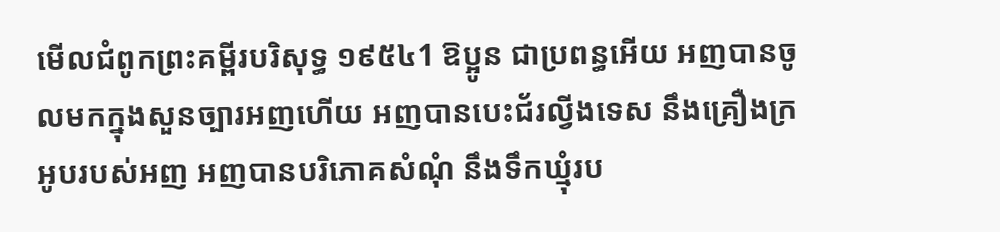មើលជំពូកព្រះគម្ពីរបរិសុទ្ធ ១៩៥៤1 ឱប្អូន ជាប្រពន្ធអើយ អញបានចូលមកក្នុងសួនច្បារអញហើយ អញបានបេះជ័រល្វីងទេស នឹងគ្រឿងក្រអូបរបស់អញ អញបានបរិភោគសំណុំ នឹងទឹកឃ្មុំរប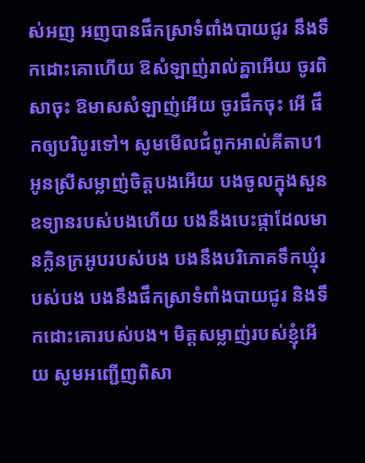ស់អញ អញបានផឹកស្រាទំពាំងបាយជូរ នឹងទឹកដោះគោហើយ ឱសំឡាញ់រាល់គ្នាអើយ ចូរពិសាចុះ ឱមាសសំឡាញ់អើយ ចូរផឹកចុះ អើ ផឹកឲ្យបរិបូរទៅ។ សូមមើលជំពូកអាល់គីតាប1 អូនស្រីសម្លាញ់ចិត្តបងអើយ បងចូលក្នុងសួនឧទ្យានរបស់បងហើយ បងនឹងបេះផ្កាដែលមានក្លិនក្រអូបរបស់បង បងនឹងបរិភោគទឹកឃ្មុំរបស់បង បងនឹងផឹកស្រាទំពាំងបាយជូរ និងទឹកដោះគោរបស់បង។ មិត្តសម្លាញ់របស់ខ្ញុំអើយ សូមអញ្ជើញពិសា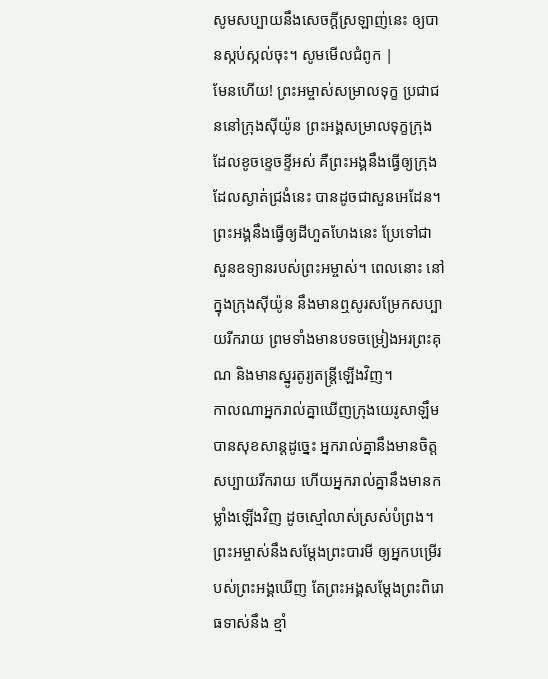សូមសប្បាយនឹងសេចក្ដីស្រឡាញ់នេះ ឲ្យបានស្កប់ស្កល់ចុះ។ សូមមើលជំពូក |
មែនហើយ! ព្រះអម្ចាស់សម្រាលទុក្ខ ប្រជាជននៅក្រុងស៊ីយ៉ូន ព្រះអង្គសម្រាលទុក្ខក្រុងដែលខូចខ្ទេចខ្ទីអស់ គឺព្រះអង្គនឹងធ្វើឲ្យក្រុងដែលស្ងាត់ជ្រងំនេះ បានដូចជាសួនអេដែន។ ព្រះអង្គនឹងធ្វើឲ្យដីហួតហែងនេះ ប្រែទៅជាសួនឧទ្យានរបស់ព្រះអម្ចាស់។ ពេលនោះ នៅក្នុងក្រុងស៊ីយ៉ូន នឹងមានឮសូរសម្រែកសប្បាយរីករាយ ព្រមទាំងមានបទចម្រៀងអរព្រះគុណ និងមានស្នូរតូរ្យតន្ត្រីឡើងវិញ។
កាលណាអ្នករាល់គ្នាឃើញក្រុងយេរូសាឡឹម បានសុខសាន្តដូច្នេះ អ្នករាល់គ្នានឹងមានចិត្តសប្បាយរីករាយ ហើយអ្នករាល់គ្នានឹងមានកម្លាំងឡើងវិញ ដូចស្មៅលាស់ស្រស់បំព្រង។ ព្រះអម្ចាស់នឹងសម្តែងព្រះបារមី ឲ្យអ្នកបម្រើរបស់ព្រះអង្គឃើញ តែព្រះអង្គសម្តែងព្រះពិរោធទាស់នឹង ខ្មាំ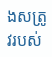ងសត្រូវរបស់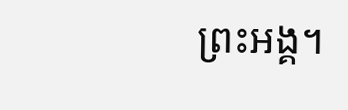ព្រះអង្គ។